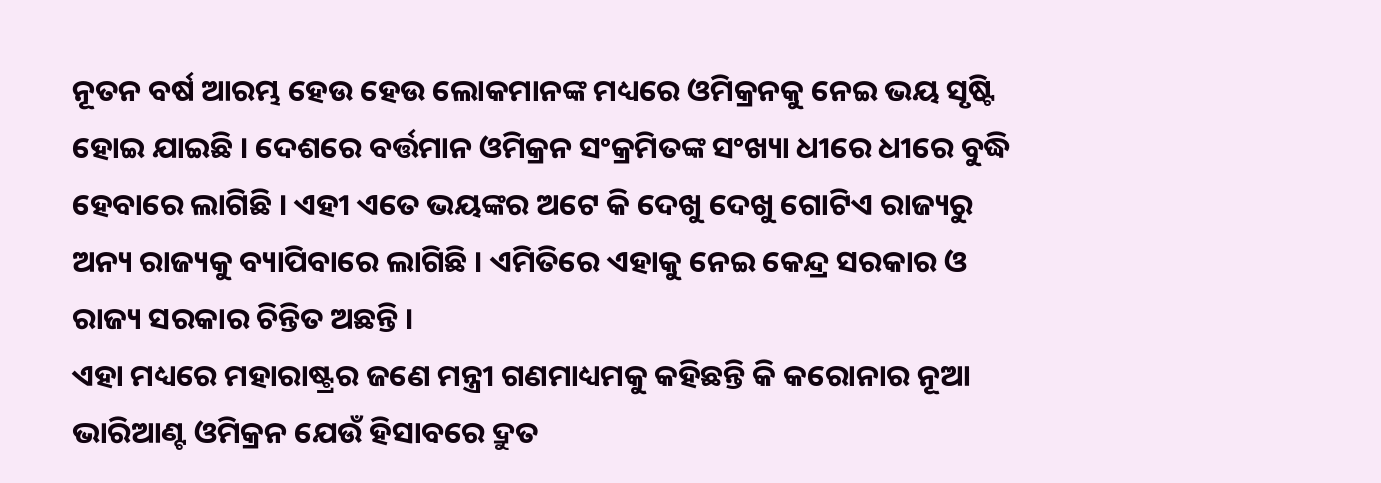ନୂତନ ବର୍ଷ ଆରମ୍ଭ ହେଉ ହେଉ ଲୋକମାନଙ୍କ ମଧ୍ୟରେ ଓମିକ୍ରନକୁ ନେଇ ଭୟ ସୃଷ୍ଟି ହୋଇ ଯାଇଛି । ଦେଶରେ ବର୍ତ୍ତମାନ ଓମିକ୍ରନ ସଂକ୍ରମିତଙ୍କ ସଂଖ୍ୟା ଧୀରେ ଧୀରେ ବୁଦ୍ଧି ହେବାରେ ଲାଗିଛି । ଏହୀ ଏତେ ଭୟଙ୍କର ଅଟେ କି ଦେଖୁ ଦେଖୁ ଗୋଟିଏ ରାଜ୍ୟରୁ ଅନ୍ୟ ରାଜ୍ୟକୁ ବ୍ୟାପିବାରେ ଲାଗିଛି । ଏମିତିରେ ଏହାକୁ ନେଇ କେନ୍ଦ୍ର ସରକାର ଓ ରାଜ୍ୟ ସରକାର ଚିନ୍ତିତ ଅଛନ୍ତି ।
ଏହା ମଧ୍ୟରେ ମହାରାଷ୍ଟ୍ରର ଜଣେ ମନ୍ତ୍ରୀ ଗଣମାଧ୍ୟମକୁ କହିଛନ୍ତି କି କରୋନାର ନୂଆ ଭାରିଆଣ୍ଟ ଓମିକ୍ରନ ଯେଉଁ ହିସାବରେ ଦ୍ରୁତ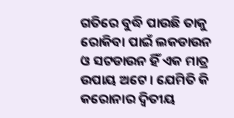ଗତିରେ ବୁଦ୍ଧି ପାଉଛି ତାକୁ ରୋକିବା ପାଇଁ ଲକଡାଉନ ଓ ସଟଡାଉନ ହିଁ ଏକ ମାତ୍ର ଉପାୟ ଅଟେ । ଯେମିତି କି କରୋନାର ଦ୍ଵିତୀୟ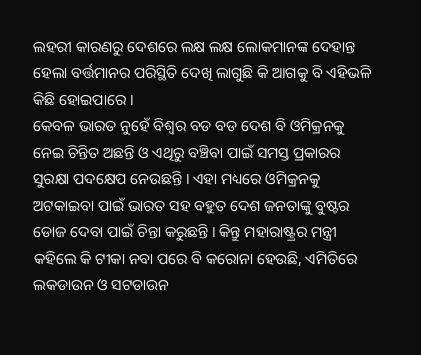ଲହରୀ କାରଣରୁ ଦେଶରେ ଲକ୍ଷ ଲକ୍ଷ ଲୋକମାନଙ୍କ ଦେହାନ୍ତ ହେଲା ବର୍ତ୍ତମାନର ପରିସ୍ଥିତି ଦେଖି ଲାଗୁଛି କି ଆଗକୁ ବି ଏହିଭଳି କିଛି ହୋଇପାରେ ।
କେବଳ ଭାରତ ନୁହେଁ ବିଶ୍ଵର ବଡ ବଡ ଦେଶ ବି ଓମିକ୍ରନକୁ ନେଇ ଚିନ୍ତିତ ଅଛନ୍ତି ଓ ଏଥିରୁ ବଞ୍ଚିବା ପାଇଁ ସମସ୍ତ ପ୍ରକାରର ସୁରକ୍ଷା ପଦକ୍ଷେପ ନେଉଛନ୍ତି । ଏହା ମଧ୍ୟରେ ଓମିକ୍ରନକୁ ଅଟକାଇବା ପାଇଁ ଭାରତ ସହ ବହୁତ ଦେଶ ଜନତାଙ୍କୁ ବୁଷ୍ଟର ଡୋଜ ଦେବା ପାଇଁ ଚିନ୍ତା କରୁଛନ୍ତି । କିନ୍ତୁ ମହାରାଷ୍ଟ୍ରର ମନ୍ତ୍ରୀ କହିଲେ କି ଟୀକା ନବା ପରେ ବି କରୋନା ହେଉଛି, ଏମିତିରେ ଲକଡାଉନ ଓ ସଟଡାଉନ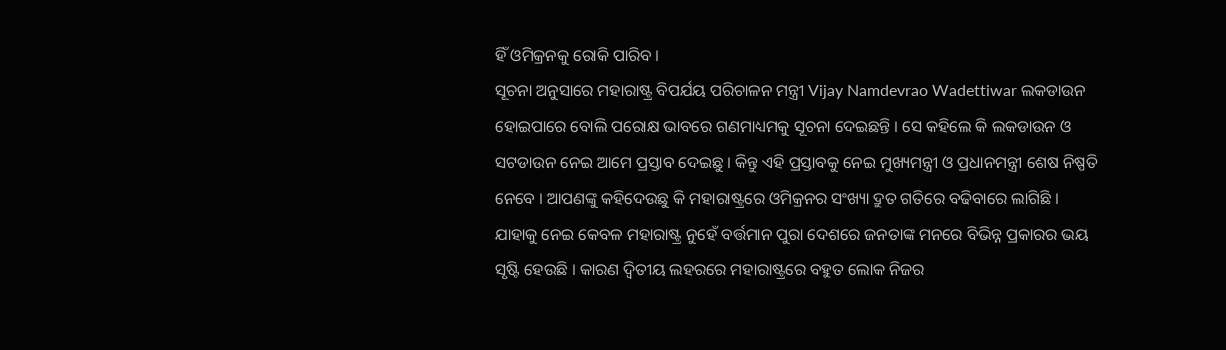ହିଁ ଓମିକ୍ରନକୁ ରୋକି ପାରିବ ।
ସୂଚନା ଅନୁସାରେ ମହାରାଷ୍ଟ୍ର ବିପର୍ଯୟ ପରିଚାଳନ ମନ୍ତ୍ରୀ Vijay Namdevrao Wadettiwar ଲକଡାଉନ ହୋଇପାରେ ବୋଲି ପରୋକ୍ଷ ଭାବରେ ଗଣମାଧ୍ୟମକୁ ସୂଚନା ଦେଇଛନ୍ତି । ସେ କହିଲେ କି ଲକଡାଉନ ଓ ସଟଡାଉନ ନେଇ ଆମେ ପ୍ରସ୍ତାବ ଦେଇଛୁ । କିନ୍ତୁ ଏହି ପ୍ରସ୍ତାବକୁ ନେଇ ମୁଖ୍ୟମନ୍ତ୍ରୀ ଓ ପ୍ରଧାନମନ୍ତ୍ରୀ ଶେଷ ନିଷ୍ପତି ନେବେ । ଆପଣଙ୍କୁ କହିଦେଉଛୁ କି ମହାରାଷ୍ଟ୍ରରେ ଓମିକ୍ରନର ସଂଖ୍ୟା ଦ୍ରୁତ ଗତିରେ ବଢିବାରେ ଲାଗିଛି ।
ଯାହାକୁ ନେଇ କେବଳ ମହାରାଷ୍ଟ୍ର ନୁହେଁ ବର୍ତ୍ତମାନ ପୁରା ଦେଶରେ ଜନତାଙ୍କ ମନରେ ବିଭିନ୍ନ ପ୍ରକାରର ଭୟ ସୃଷ୍ଟି ହେଉଛି । କାରଣ ଦ୍ଵିତୀୟ ଲହରରେ ମହାରାଷ୍ଟ୍ରରେ ବହୁତ ଲୋକ ନିଜର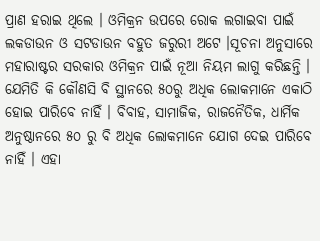ପ୍ରାଣ ହରାଇ ଥିଲେ । ଓମିକ୍ରନ ଉପରେ ରୋକ ଲଗାଇବା ପାଇଁ ଲକଡାଉନ ଓ ସଟଡାଉନ ବହୁତ ଜରୁରୀ ଅଟେ ।ସୂଚନା ଅନୁସାରେ ମହାରାଷ୍ଟର ସରକାର ଓମିକ୍ରନ ପାଇଁ ନୂଆ ନିୟମ ଲାଗୁ କରିଛନ୍ତି ।
ଯେମିତି କି କୌଣସି ବି ସ୍ଥାନରେ ୫୦ରୁ ଅଧିକ ଲୋକମାନେ ଏକାଠି ହୋଇ ପାରିବେ ନାହିଁ । ବିବାହ, ସାମାଜିକ, ରାଜନୈତିକ, ଧାର୍ମିକ ଅନୁଷ୍ଠାନରେ ୫୦ ରୁ ବି ଅଧିକ ଲୋକମାନେ ଯୋଗ ଦେଇ ପାରିବେ ନାହିଁ । ଏହା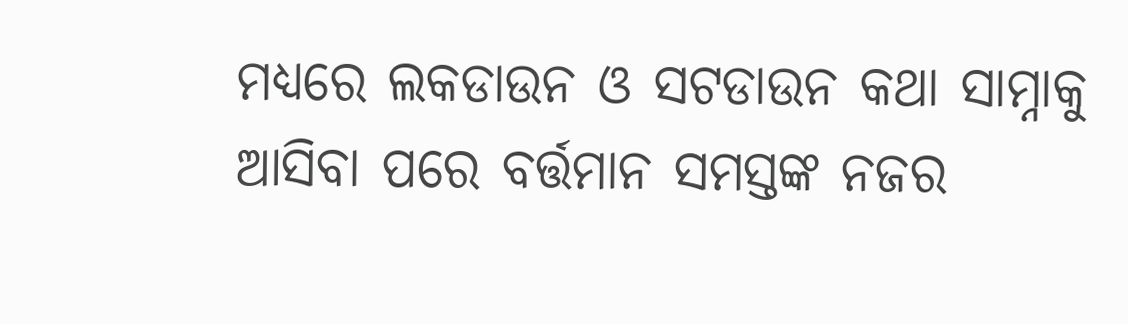ମଧ୍ୟରେ ଲକଡାଉନ ଓ ସଟଡାଉନ କଥା ସାମ୍ନାକୁ ଆସିବା ପରେ ବର୍ତ୍ତମାନ ସମସ୍ତଙ୍କ ନଜର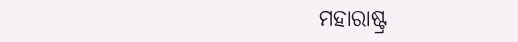ମହାରାଷ୍ଟ୍ର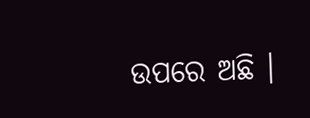ଉପରେ ଅଛି ।